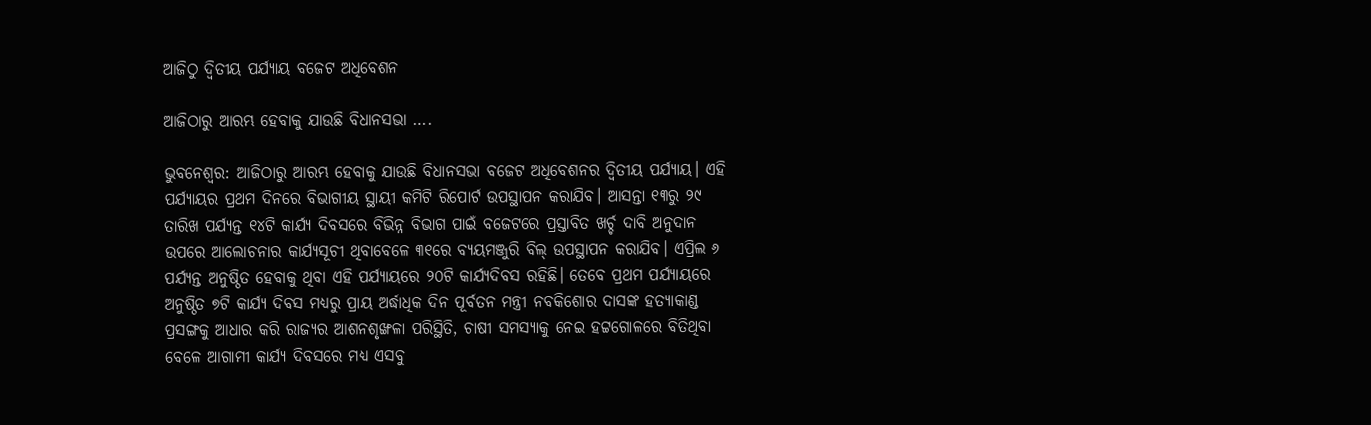ଆଜିଠୁ ଦ୍ୱିତୀୟ ପର୍ଯ୍ୟାୟ ବଜେଟ ଅଧିବେଶନ

ଆଜିଠାରୁ ଆରମ୍ଭ ହେବାକୁ ଯାଉଛି ବିଧାନସଭା ….

ଭୁବନେଶ୍ୱର: ଆଜିଠାରୁ ଆରମ୍ଭ ହେବାକୁ ଯାଉଛି ବିଧାନସଭା ବଜେଟ ଅଧିବେଶନର ଦ୍ୱିତୀୟ ପର୍ଯ୍ୟାୟ। ଏହି ପର୍ଯ୍ୟାୟର ପ୍ରଥମ ଦିନରେ ବିଭାଗୀୟ ସ୍ଥାୟୀ କମିଟି ରିପୋର୍ଟ ଉପସ୍ଥାପନ କରାଯିବ। ଆସନ୍ତା ୧୩ରୁ ୨୯ ତାରିଖ ପର୍ଯ୍ୟନ୍ତ ୧୪ଟି କାର୍ଯ୍ୟ ଦିବସରେ ବିଭିନ୍ନ ବିଭାଗ ପାଇଁ ବଜେଟରେ ପ୍ରସ୍ତାବିତ ଖର୍ଚ୍ଚ ଦାବି ଅନୁଦାନ ଉପରେ ଆଲୋଚନାର କାର୍ଯ୍ୟସୂଚୀ ଥିବାବେଳେ ୩୧ରେ ବ୍ୟୟମଞ୍ଜୁରି ବିଲ୍‌ ଉପସ୍ଥାପନ କରାଯିବ। ଏପ୍ରିଲ ୬ ପର୍ଯ୍ୟନ୍ତ ଅନୁଷ୍ଠିତ ହେବାକୁ ଥିବା ଏହି ପର୍ଯ୍ୟାୟରେ ୨୦ଟି କାର୍ଯ୍ୟଦିବସ ରହିଛି। ତେବେ ପ୍ରଥମ ପର୍ଯ୍ୟାୟରେ ଅନୁଷ୍ଠିତ ୭ଟି କାର୍ଯ୍ୟ ଦିବସ ମଧ୍ୟରୁ ପ୍ରାୟ ଅର୍ଦ୍ଧାଧିକ ଦିନ ପୂର୍ବତନ ମନ୍ତ୍ରୀ ନବକିଶୋର ଦାସଙ୍କ ହତ୍ୟାକାଣ୍ଡ ପ୍ରସଙ୍ଗକୁ ଆଧାର କରି ରାଜ୍ୟର ଆଶନଶୃଙ୍ଖଳା ପରିସ୍ଥିତି, ଚାଷୀ ସମସ୍ୟାକୁ ନେଇ ହଟ୍ଟଗୋଳରେ ବିତିଥିବା ବେଳେ ଆଗାମୀ କାର୍ଯ୍ୟ ଦିବସରେ ମଧ୍ୟ ଏସବୁ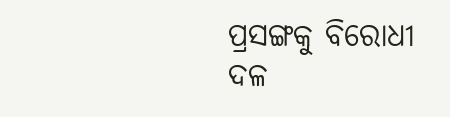ପ୍ରସଙ୍ଗକୁ ବିରୋଧୀ ଦଳ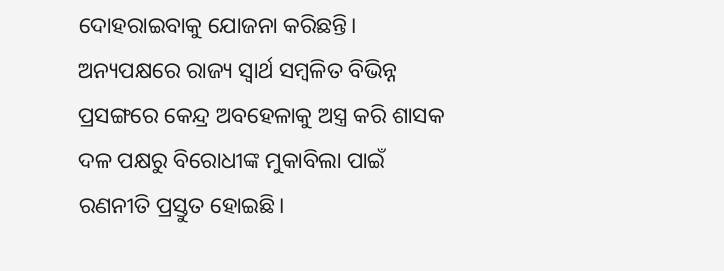ଦୋହରାଇବାକୁ ଯୋଜନା କରିଛନ୍ତି। ଅନ୍ୟପକ୍ଷରେ ରାଜ୍ୟ ସ୍ୱାର୍ଥ ସମ୍ବଳିତ ବିଭିନ୍ନ ପ୍ରସଙ୍ଗରେ କେନ୍ଦ୍ର ଅବହେଳାକୁ ଅସ୍ତ୍ର କରି ଶାସକ ଦଳ ପକ୍ଷରୁ ବିରୋଧୀଙ୍କ ମୁକାବିଲା ପାଇଁ ରଣନୀତି ପ୍ରସ୍ତୁତ ହୋଇଛି।